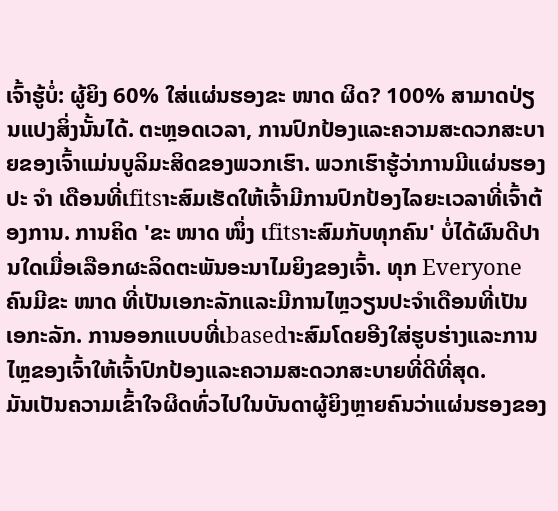ເຈົ້າຮູ້ບໍ່: ຜູ້ຍິງ 60% ໃສ່ແຜ່ນຮອງຂະ ໜາດ ຜິດ? 100% ສາມາດປ່ຽນແປງສິ່ງນັ້ນໄດ້. ຕະຫຼອດເວລາ, ການປົກປ້ອງແລະຄວາມສະດວກສະບາຍຂອງເຈົ້າແມ່ນບູລິມະສິດຂອງພວກເຮົາ. ພວກເຮົາຮູ້ວ່າການມີແຜ່ນຮອງປະ ຈຳ ເດືອນທີ່ເfitsາະສົມເຮັດໃຫ້ເຈົ້າມີການປົກປ້ອງໄລຍະເວລາທີ່ເຈົ້າຕ້ອງການ. ການຄິດ 'ຂະ ໜາດ ໜຶ່ງ ເfitsາະສົມກັບທຸກຄົນ' ບໍ່ໄດ້ຜົນດີປານໃດເມື່ອເລືອກຜະລິດຕະພັນອະນາໄມຍິງຂອງເຈົ້າ. ທຸກ Everyone ຄົນມີຂະ ໜາດ ທີ່ເປັນເອກະລັກແລະມີການໄຫຼວຽນປະຈໍາເດືອນທີ່ເປັນເອກະລັກ. ການອອກແບບທີ່ເbasedາະສົມໂດຍອີງໃສ່ຮູບຮ່າງແລະການໄຫຼຂອງເຈົ້າໃຫ້ເຈົ້າປົກປ້ອງແລະຄວາມສະດວກສະບາຍທີ່ດີທີ່ສຸດ.
ມັນເປັນຄວາມເຂົ້າໃຈຜິດທົ່ວໄປໃນບັນດາຜູ້ຍິງຫຼາຍຄົນວ່າແຜ່ນຮອງຂອງ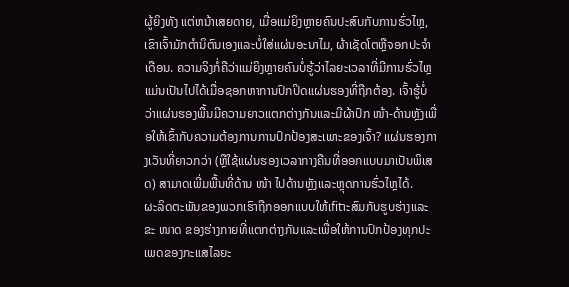ຜູ້ຍິງທັງ ແຕ່ຫນ້າເສຍດາຍ, ເມື່ອແມ່ຍິງຫຼາຍຄົນປະສົບກັບການຮົ່ວໄຫຼ, ເຂົາເຈົ້າມັກຕໍານິຕົນເອງແລະບໍ່ໃສ່ແຜ່ນອະນາໄມ, ຜ້າເຊັດໂຕຫຼືຈອກປະຈໍາເດືອນ. ຄວາມຈິງກໍ່ຄືວ່າແມ່ຍິງຫຼາຍຄົນບໍ່ຮູ້ວ່າໄລຍະເວລາທີ່ມີການຮົ່ວໄຫຼແມ່ນເປັນໄປໄດ້ເມື່ອຊອກຫາການປົກປິດແຜ່ນຮອງທີ່ຖືກຕ້ອງ. ເຈົ້າຮູ້ບໍ່ວ່າແຜ່ນຮອງພື້ນມີຄວາມຍາວແຕກຕ່າງກັນແລະມີຜ້າປົກ ໜ້າ-ດ້ານຫຼັງເພື່ອໃຫ້ເຂົ້າກັບຄວາມຕ້ອງການການປົກປ້ອງສະເພາະຂອງເຈົ້າ? ແຜ່ນຮອງກາງເວັນທີ່ຍາວກວ່າ (ຫຼືໃຊ້ແຜ່ນຮອງເວລາກາງຄືນທີ່ອອກແບບມາເປັນພິເສດ) ສາມາດເພີ່ມພື້ນທີ່ດ້ານ ໜ້າ ໄປດ້ານຫຼັງແລະຫຼຸດການຮົ່ວໄຫຼໄດ້.
ຜະລິດຕະພັນຂອງພວກເຮົາຖືກອອກແບບໃຫ້ເfitາະສົມກັບຮູບຮ່າງແລະຂະ ໜາດ ຂອງຮ່າງກາຍທີ່ແຕກຕ່າງກັນແລະເພື່ອໃຫ້ການປົກປ້ອງທຸກປະເພດຂອງກະແສໄລຍະ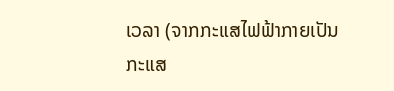ເວລາ (ຈາກກະແສໄຟຟ້າກາຍເປັນກະແສ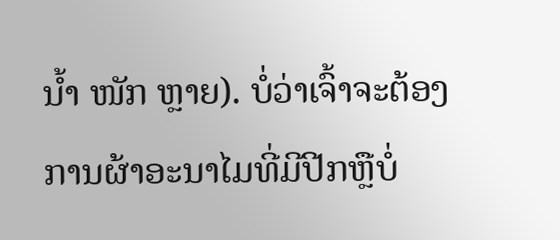ນໍ້າ ໜັກ ຫຼາຍ). ບໍ່ວ່າເຈົ້າຈະຕ້ອງການຜ້າອະນາໄມທີ່ມີປີກຫຼືບໍ່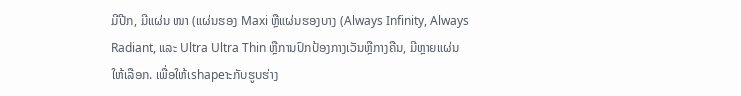ມີປີກ, ມີແຜ່ນ ໜາ (ແຜ່ນຮອງ Maxi ຫຼືແຜ່ນຮອງບາງ (Always Infinity, Always Radiant, ແລະ Ultra Ultra Thin ຫຼືການປົກປ້ອງກາງເວັນຫຼືກາງຄືນ, ມີຫຼາຍແຜ່ນໃຫ້ເລືອກ. ເພື່ອໃຫ້ເshapeາະກັບຮູບຮ່າງ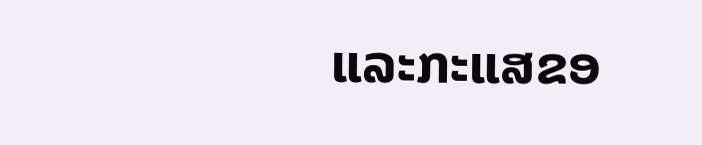ແລະກະແສຂອ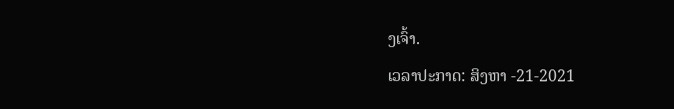ງເຈົ້າ.
ເວລາປະກາດ: ສິງຫາ -21-2021